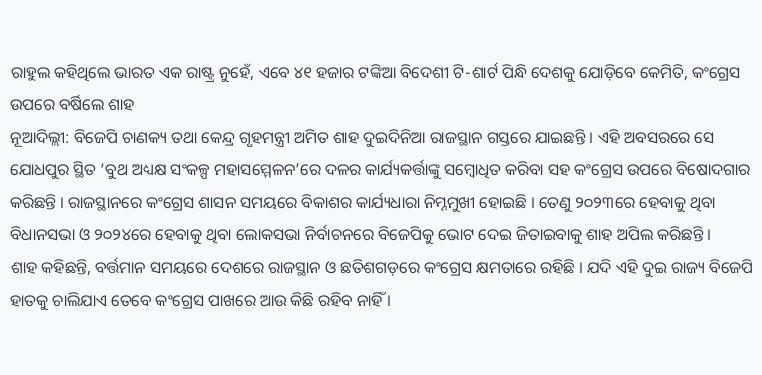ରାହୁଲ କହିଥିଲେ ଭାରତ ଏକ ରାଷ୍ଟ୍ର ନୁହେଁ, ଏବେ ୪୧ ହଜାର ଟଙ୍କିଆ ବିଦେଶୀ ଟି-ଶାର୍ଟ ପିନ୍ଧି ଦେଶକୁ ଯୋଡ଼ିବେ କେମିତି, କଂଗ୍ରେସ ଉପରେ ବର୍ଷିଲେ ଶାହ
ନୂଆଦିଲ୍ଲୀ: ବିଜେପି ଚାଣକ୍ୟ ତଥା କେନ୍ଦ୍ର ଗୃହମନ୍ତ୍ରୀ ଅମିତ ଶାହ ଦୁଇଦିନିଆ ରାଜସ୍ଥାନ ଗସ୍ତରେ ଯାଇଛନ୍ତି । ଏହି ଅବସରରେ ସେ ଯୋଧପୁର ସ୍ଥିତ ‘ବୁଥ ଅଧ୍ୟକ୍ଷ ସଂକଳ୍ପ ମହାସମ୍ମେଳନ’ରେ ଦଳର କାର୍ଯ୍ୟକର୍ତ୍ତାଙ୍କୁ ସମ୍ବୋଧିତ କରିବା ସହ କଂଗ୍ରେସ ଉପରେ ବିଷୋଦଗାର କରିଛନ୍ତି । ରାଜସ୍ଥାନରେ କଂଗ୍ରେସ ଶାସନ ସମୟରେ ବିକାଶର କାର୍ଯ୍ୟଧାରା ନିମ୍ନମୁଖୀ ହୋଇଛି । ତେଣୁ ୨୦୨୩ରେ ହେବାକୁ ଥିବା ବିଧାନସଭା ଓ ୨୦୨୪ରେ ହେବାକୁ ଥିବା ଲୋକସଭା ନିର୍ବାଚନରେ ବିଜେପିକୁ ଭୋଟ ଦେଇ ଜିତାଇବାକୁ ଶାହ ଅପିଲ କରିଛନ୍ତି ।
ଶାହ କହିଛନ୍ତି, ବର୍ତ୍ତମାନ ସମୟରେ ଦେଶରେ ରାଜସ୍ଥାନ ଓ ଛତିଶଗଡ଼ରେ କଂଗ୍ରେସ କ୍ଷମତାରେ ରହିଛି । ଯଦି ଏହି ଦୁଇ ରାଜ୍ୟ ବିଜେପି ହାତକୁ ଚାଲିଯାଏ ତେବେ କଂଗ୍ରେସ ପାଖରେ ଆଉ କିଛି ରହିବ ନାହିଁ ।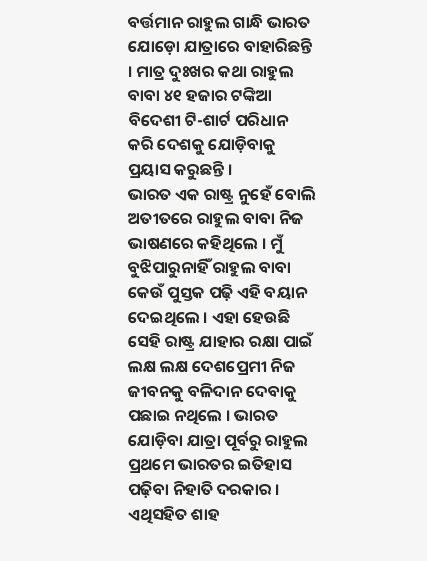ବର୍ତ୍ତମାନ ରାହୁଲ ଗାନ୍ଧି ଭାରତ ଯୋଡ଼ୋ ଯାତ୍ରାରେ ବାହାରିଛନ୍ତି । ମାତ୍ର ଦୁଃଖର କଥା ରାହୁଲ ବାବା ୪୧ ହଜାର ଟଙ୍କିଆ ବିଦେଶୀ ଟି-ଶାର୍ଟ ପରିଧାନ କରି ଦେଶକୁ ଯୋଡ଼ିବାକୁ ପ୍ରୟାସ କରୁଛନ୍ତି ।
ଭାରତ ଏକ ରାଷ୍ଟ୍ର ନୁହେଁ ବୋଲି ଅତୀତରେ ରାହୁଲ ବାବା ନିଜ ଭାଷଣରେ କହିଥିଲେ । ମୁଁ ବୁଝିପାରୁନାହିଁ ରାହୁଲ ବାବା କେଉଁ ପୁସ୍ତକ ପଢ଼ି ଏହି ବୟାନ ଦେଇଥିଲେ । ଏହା ହେଉଛି ସେହି ରାଷ୍ଟ୍ର ଯାହାର ରକ୍ଷା ପାଇଁ ଲକ୍ଷ ଲକ୍ଷ ଦେଶପ୍ରେମୀ ନିଜ ଜୀବନକୁ ବଳିଦାନ ଦେବାକୁ ପଛାଇ ନଥିଲେ । ଭାରତ ଯୋଡ଼ିବା ଯାତ୍ରା ପୂର୍ବରୁ ରାହୁଲ ପ୍ରଥମେ ଭାରତର ଇତିହାସ ପଢ଼ିବା ନିହାତି ଦରକାର ।
ଏଥିସହିତ ଶାହ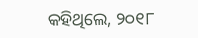କହିଥିଲେ, ୨୦୧୮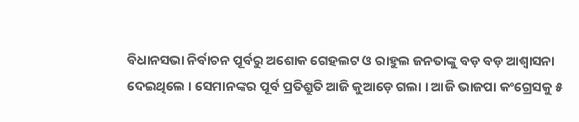ବିଧାନସଭା ନିର୍ବାଚନ ପୂର୍ବରୁ ଅଶୋକ ଗେହଲଟ ଓ ରାହୁଲ ଜନତାଙ୍କୁ ବଡ଼ ବଡ଼ ଆଶ୍ୱାସନା ଦେଇଥିଲେ । ସେମାନଙ୍କର ପୂର୍ବ ପ୍ରତିଶ୍ରୁତି ଆଜି କୁଆଡ଼େ ଗଲା । ଆଜି ଭାଜପା କଂଗ୍ରେସକୁ ୫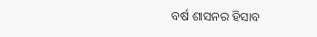ବର୍ଷ ଶାସନର ହିସାବ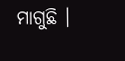ମାଗୁଛି ।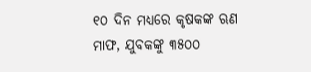୧୦ ଦିନ ମଧ୍ୟରେ କୃଷକଙ୍କ ଋଣ ମାଫ, ଯୁବକଙ୍କୁ ୩୫୦୦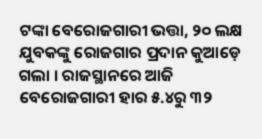ଟଙ୍କା ବେରୋଜଗାରୀ ଭତ୍ତା, ୨୦ ଲକ୍ଷ ଯୁବକଙ୍କୁ ରୋଜଗାର ପ୍ରଦାନ କୁଆଡ଼େ ଗଲା । ରାଜସ୍ଥାନରେ ଆଜି ବେରୋଜଗାରୀ ହାର ୫.୪ରୁ ୩୨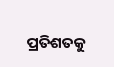ପ୍ରତିଶତକୁ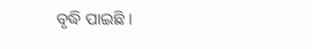ବୃଦ୍ଧି ପାଇଛି ।